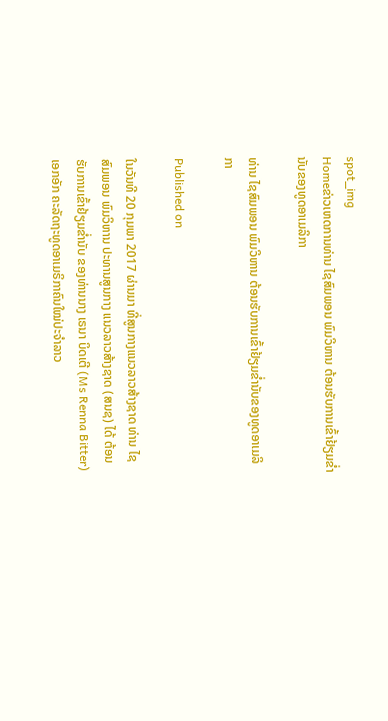spot_img
Homeຂ່າວເຫດການທ່ານ ໄຊສົມພອນ ພົມວິຫານ ຕ້ອນຮັບການເຂົ້າຢ້ຽມຂໍ່ານັບຂອງທູດອາເມລິກາ

ທ່ານ ໄຊສົມພອນ ພົມວິຫານ ຕ້ອນຮັບການເຂົ້າຢ້ຽມຂໍ່ານັບຂອງທູດອາເມລິກາ

Published on

ໃນວັນທີ 20 ກຸມພາ 2017 ຜ່ານມາ ທີ່ສູນກາງແນວລາວສ້າງຊາດ ທ່ານ ໄຊສົມພອນ ພົມວິຫານ ປະທານສູນກາງ ແນວລາວສ້າງຊາດ (ສນຊ) ໄດ້ ຕ້ອນຮັບການເຂົ້າຢ້ຽມຂ່ຳນັບ ຂອງທ່ານນາງ ເຣນາ ບິດເຕີ (Ms Renna Bitter) ເອກອັກ ຄະລັດຖະທູດອາເມຣິກາຄົນໃໝ່ປະຈຳລາວ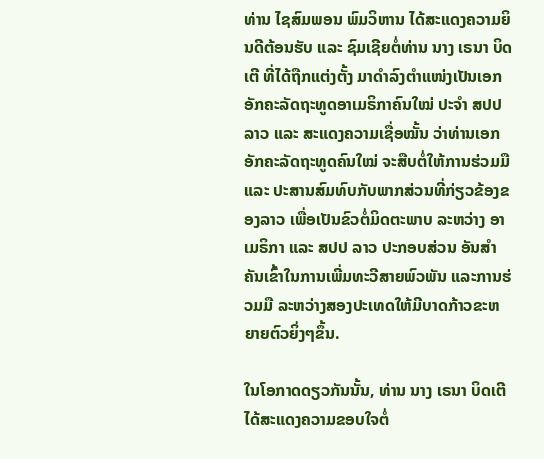ທ່ານ ໄຊສົມພອນ ພົມວິຫານ ໄດ້ສະແດງຄວາມຍິນດີຕ້ອນຮັບ ແລະ ຊົມເຊີຍຕໍ່ທ່ານ ນາງ ເຣນາ ບິດເຕີ ທີ່ໄດ້ຖືກແຕ່ງຕັ້ງ ມາດຳລົງຕຳແໜ່ງເປັນເອກອັກຄະລັດຖະທູດອາເມຣິກາຄົນໃໝ່ ປະຈຳ ສປປ ລາວ ແລະ ສະແດງຄວາມເຊື່ອໝັ້ນ ວ່າທ່ານເອກອັກຄະລັດຖະທູດຄົນໃໝ່ ຈະສືບຕໍ່ໃຫ້ການຮ່ວມມື ແລະ ປະສານສົມທົບກັບພາກສ່ວນທີ່ກ່ຽວຂ້ອງຂອງລາວ ເພື່ອເປັນຂົວຕໍ່ມິດຕະພາບ ລະຫວ່າງ ອາເມຣິກາ ແລະ ສປປ ລາວ ປະກອບສ່ວນ ອັນສຳຄັນເຂົ້າໃນການເພີ່ມທະວີສາຍພົວພັນ ແລະການຮ່ວມມື ລະຫວ່າງສອງປະເທດໃຫ້ມີບາດກ້າວຂະຫຍາຍຕົວຍິ່ງໆຂຶ້ນ.

ໃນໂອກາດດຽວກັນນັ້ນ, ທ່ານ ນາງ ເຣນາ ບິດເຕີ ໄດ້ສະແດງຄວາມຂອບໃຈຕໍ່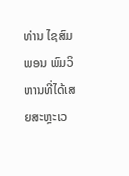ທ່ານ ໄຊສົມພອນ ພົມວິຫານທີ່ໄດ້ເສຍສະຫຼະເວ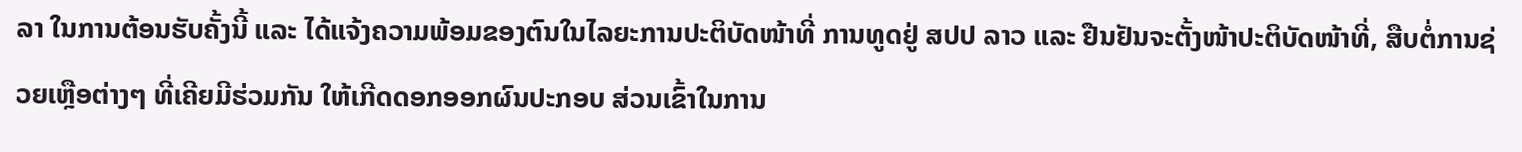ລາ ໃນການຕ້ອນຮັບຄັ້ງນີ້ ແລະ ໄດ້ແຈ້ງຄວາມພ້ອມຂອງຕົນໃນໄລຍະການປະຕິບັດໜ້າທີ່ ການທູດຢູ່ ສປປ ລາວ ແລະ ຢືນຢັນຈະຕັ້ງໜ້າປະຕິບັດໜ້າທີ່, ສືບຕໍ່ການຊ່ວຍເຫຼືອຕ່າງໆ ທີ່ເຄີຍມີຮ່ວມກັນ ໃຫ້ເກີດດອກອອກຜົນປະກອບ ສ່ວນເຂົ້າໃນການ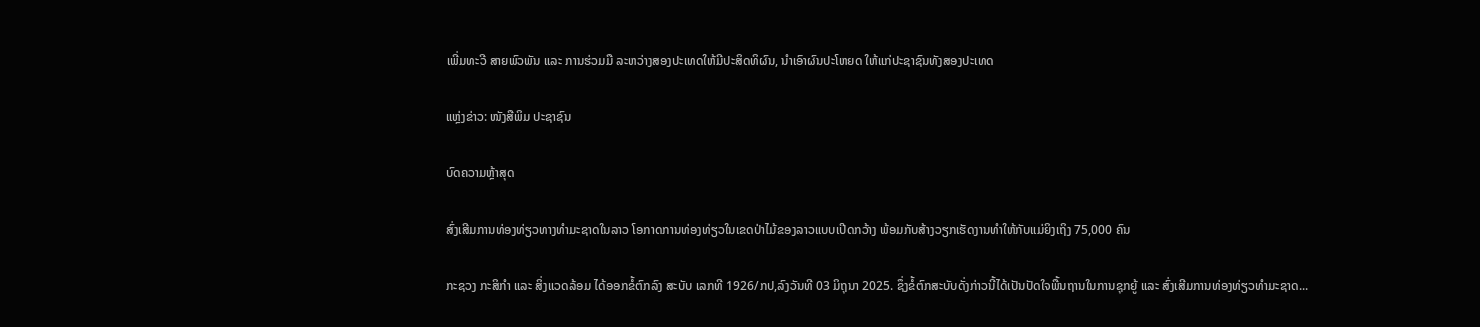ເພີ່ມທະວີ ສາຍພົວພັນ ແລະ ການຮ່ວມມື ລະຫວ່າງສອງປະເທດໃຫ້ມີປະສິດທິຜົນ, ນຳເອົາຜົນປະໂຫຍດ ໃຫ້ແກ່ປະຊາຊົນທັງສອງປະເທດ

ແຫຼ່ງຂ່າວ: ໜັງສືພິມ ປະຊາຊົນ

ບົດຄວາມຫຼ້າສຸດ

ສົ່ງເສີມການທ່ອງທ່ຽວທາງທຳມະຊາດໃນລາວ ໂອກາດການທ່ອງທ່ຽວໃນເຂດປ່າໄມ້ຂອງລາວແບບເປີດກວ້າງ ພ້ອມກັບສ້າງວຽກເຮັດງານທຳໃຫ້ກັບແມ່ຍິງເຖິງ 75,000 ຄົນ

ກະຊວງ ກະສິກໍາ ແລະ ສິ່ງແວດລ້ອມ ໄດ້ອອກຂໍ້ຕົກລົງ ສະບັບ ເລກທີ 1926/ກປ,ລົງວັນທີ 03 ມິຖຸນາ 2025. ຊຶ່ງຂໍ້ຕົກສະບັບດັ່ງກ່າວນີ້ໄດ້ເປັນປັດໃຈພື້ນຖານໃນການຊຸກຍູ້ ແລະ ສົ່ງເສີມການທ່ອງທ່ຽວທຳມະຊາດ...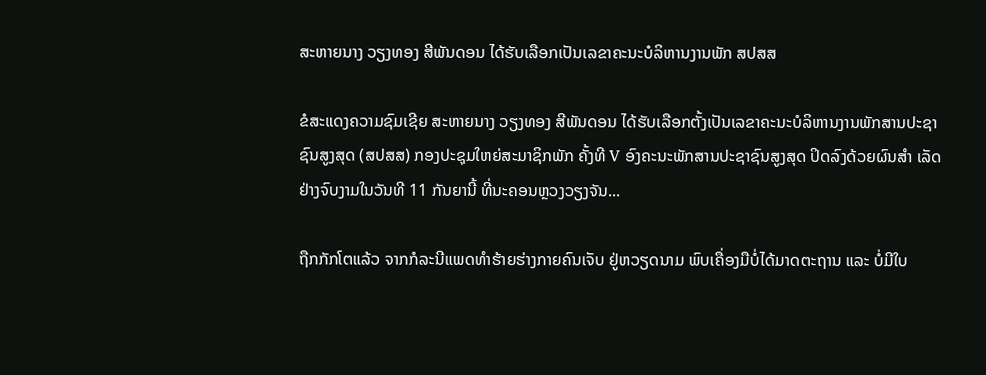ສະຫາຍນາງ ວຽງທອງ ສີພັນດອນ ໄດ້ຮັບເລືອກເປັນເລຂາຄະນະບໍລິຫານງານພັກ ສປສສ

ຂໍສະແດງຄວາມຊົມເຊີຍ ສະຫາຍນາງ ວຽງທອງ ສີພັນດອນ ໄດ້ຮັບເລືອກຕັ້ງເປັນເລຂາຄະນະບໍລິຫານງານພັກສານປະຊາຊົນສູງສຸດ (ສປສສ) ກອງປະຊຸມໃຫຍ່ສະມາຊິກພັກ ຄັ້ງທີ V ອົງຄະນະພັກສານປະຊາຊົນສູງສຸດ ປິດລົງດ້ວຍຜົນສຳ ເລັດຢ່າງຈົບງາມໃນວັນທີ 11 ກັນຍານີ້ ທີ່ນະຄອນຫຼວງວຽງຈັນ...

ຖືກກັກໂຕແລ້ວ ຈາກກໍລະນີແພດທຳຮ້າຍຮ່າງກາຍຄົນເຈັບ ຢູ່ຫວຽດນາມ ພົບເຄື່ອງມືບໍ່ໄດ້ມາດຕະຖານ ແລະ ບໍ່ມີໃບ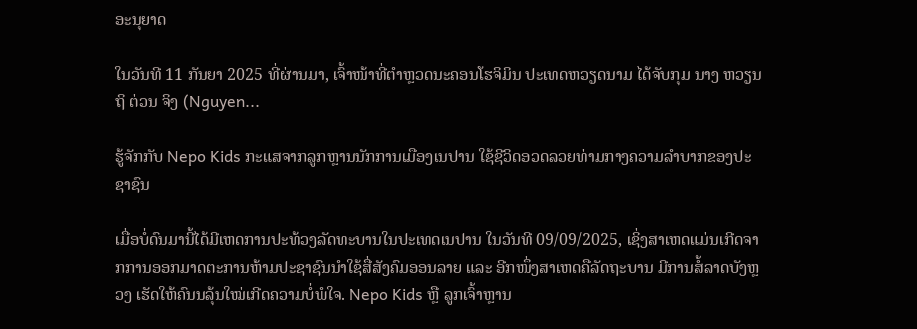ອະນຸຍາດ

ໃນວັນທີ 11 ກັນຍາ 2025 ທີ່ຜ່ານມາ, ເຈົ້າໜ້າທີ່ຕຳຫຼວດນະຄອນໂຮຈິມິນ ປະເທດຫວຽດນາມ ໄດ້ຈັບກຸມ ນາງ ຫວຽນ ຖິ ຕ່ວນ ຈິງ (Nguyen...

ຮູ້ຈັກກັບ Nepo Kids ກະແສຈາກລູກຫຼານນັກການເມືອງເນປານ ໃຊ້ຊີວິດອວດລວຍທ່າມກາງຄວາມລຳບາກຂອງປະຊາຊົນ

ເມື່ອບໍ່ດົນມານີ້ໄດ້ມີເຫດການປະທ້ວງລັດທະບານໃນປະເທດເນປານ ໃນວັນທີ 09/09/2025, ເຊິ່ງສາເຫດແມ່ນເກີດຈາກການອອກມາດຕະການຫ້າມປະຊາຊົນນໍາໃຊ້ສື່ສັງຄົມອອນລາຍ ແລະ ອີກໜຶ່ງສາເຫດຄືລັດຖະບານ ມີການສໍ້ລາດບັງຫຼວງ ເຮັດໃຫ້ຄົນນລຸ້ນໃໝ່ເກີດຄວາມບໍ່ພໍໃຈ. Nepo Kids ຫຼື ລູກເຈົ້າຫຼານ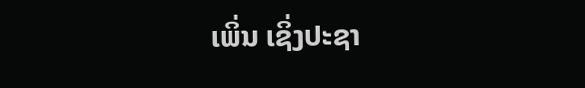ເພິ່ນ ເຊິ່ງປະຊາ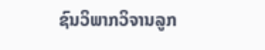ຊົນວິພາກວິຈານລູກ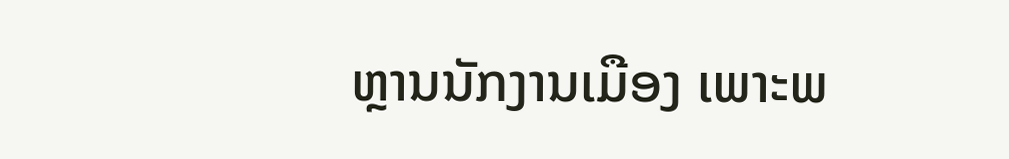ຫຼານນັກງານເມືອງ ເພາະພ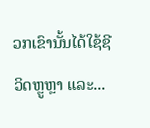ວກເຂົານັ້ນໄດ້ໃຊ້ຊີວິດຫຼູຫຼາ ແລະ...